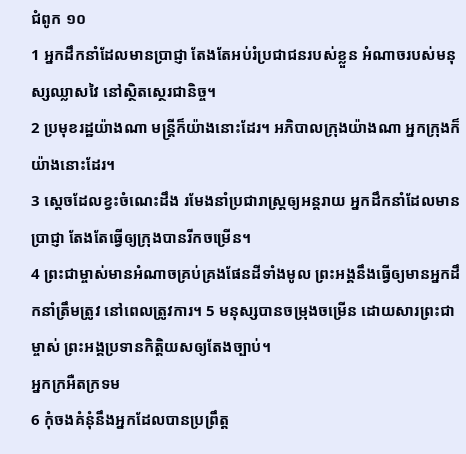ជំពូក ១០
1 អ្នកដឹកនាំដែលមានប្រាជ្ញា តែងតែអប់រំប្រជាជនរបស់ខ្លួន អំណាចរបស់មនុស្សឈ្លាសវៃ នៅស្ថិតស្ថេរជានិច្ច។
2 ប្រមុខរដ្ឋយ៉ាងណា មន្រ្តីក៏យ៉ាងនោះដែរ។ អភិបាលក្រុងយ៉ាងណា អ្នកក្រុងក៏យ៉ាងនោះដែរ។
3 ស្ដេចដែលខ្វះចំណេះដឹង រមែងនាំប្រជារាស្រ្តឲ្យអន្តរាយ អ្នកដឹកនាំដែលមានប្រាជ្ញា តែងតែធ្វើឲ្យក្រុងបានរីកចម្រើន។
4 ព្រះជាម្ចាស់មានអំណាចគ្រប់គ្រងផែនដីទាំងមូល ព្រះអង្គនឹងធ្វើឲ្យមានអ្នកដឹកនាំត្រឹមត្រូវ នៅពេលត្រូវការ។ 5 មនុស្សបានចម្រុងចម្រើន ដោយសារព្រះជាម្ចាស់ ព្រះអង្គប្រទានកិតិ្តយសឲ្យតែងច្បាប់។
អ្នកក្រអឺតក្រទម
6 កុំចងគំនុំនឹងអ្នកដែលបានប្រព្រឹត្ត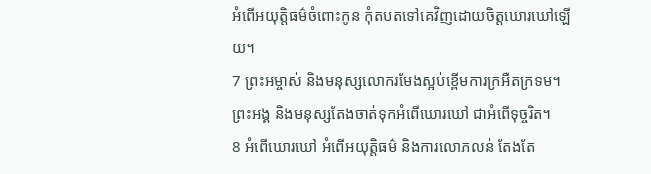អំពើអយុត្តិធម៌ចំពោះកូន កុំតបតទៅគេវិញដោយចិត្តឃោរឃៅឡើយ។
7 ព្រះអម្ចាស់ និងមនុស្សលោករមែងស្អប់ខ្ពើមការក្រអឺតក្រទម។ ព្រះអង្គ និងមនុស្សតែងចាត់ទុកអំពើឃោរឃៅ ជាអំពើទុច្ចរិត។
8 អំពើឃោរឃៅ អំពើអយុតិ្តធម៌ និងការលោភលន់ តែងតែ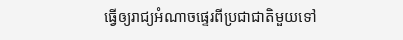ធ្វើឲ្យរាជ្យអំណាចផ្ទេរពីប្រជាជាតិមួយទៅ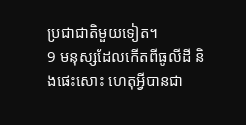ប្រជាជាតិមួយទៀត។
9 មនុស្សដែលកើតពីធូលីដី និងផេះសោះ ហេតុអ្វីបានជា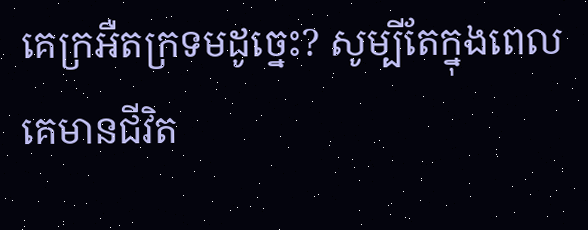គេក្រអឺតក្រទមដូច្នេះ? សូម្បីតែក្នុងពេលគេមានជីវិត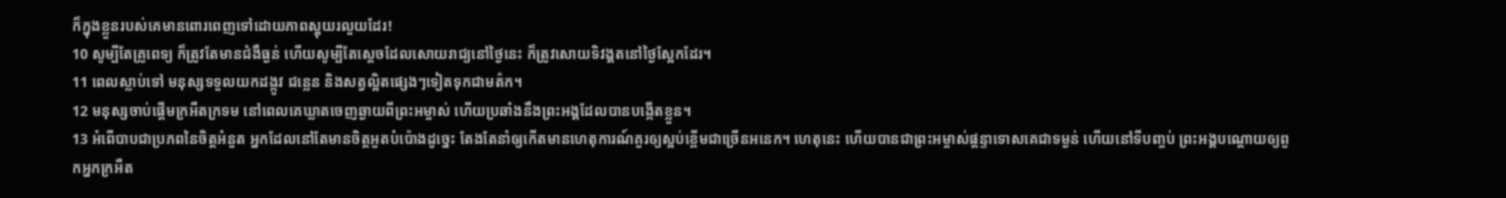ក៏ក្នុងខ្លួនរបស់គេមានពោរពេញទៅដោយភាពស្អុយរលួយដែរ!
10 សូម្បីតែគ្រូពេទ្យ ក៏ត្រូវតែមានជំងឺធ្ងន់ ហើយសូម្បីតែស្ដេចដែលសោយរាជ្យនៅថ្ងៃនេះ ក៏ត្រូវសោយទិវង្គតនៅថ្ងៃសែ្អកដែរ។
11 ពេលស្លាប់ទៅ មនុស្សទទួលយកដង្កូវ ជន្លេន និងសត្វល្អិតផ្សេងៗទៀតទុកជាមត៌ក។
12 មនុស្សចាប់ផ្តើមក្រអឺតក្រទម នៅពេលគេឃ្លាតចេញឆ្ងាយពីព្រះអម្ចាស់ ហើយប្រឆាំងនឹងព្រះអង្គដែលបានបង្កើតខ្លួន។
13 អំពើបាបជាប្រភពនៃចិត្តអំនួត អ្នកដែលនៅតែមានចិត្តអួតបំប៉ោងដូច្នេះ តែងតែនាំឲ្យកើតមានហេតុការណ៍គួរឲ្យស្អប់ខ្ពើមជាច្រើនអនេក។ ហេតុនេះ ហើយបានជាព្រះអម្ចាស់ផ្តន្ទាទោសគេជាទម្ងន់ ហើយនៅទីបញ្ចប់ ព្រះអង្គបណ្ដោយឲ្យពួកអ្នកក្រអឺត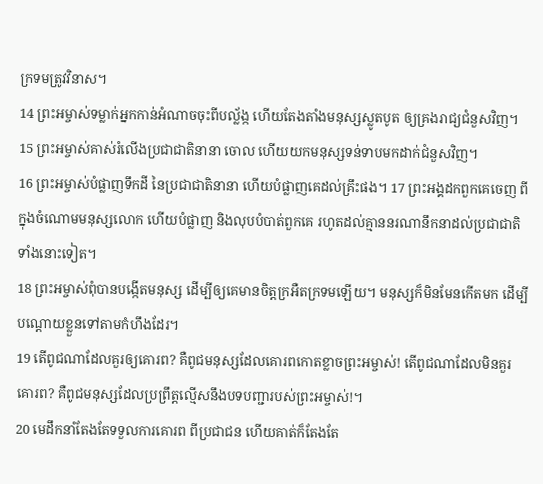ក្រទមត្រូវវិនាស។
14 ព្រះអម្ចាស់ទម្លាក់អ្នកកាន់អំណាចចុះពីបល្ល័ង្ក ហើយតែងតាំងមនុស្សស្លូតបូត ឲ្យគ្រងរាជ្យជំនួសវិញ។
15 ព្រះអម្ចាស់គាស់រំលើងប្រជាជាតិនានា ចោល ហើយយកមនុស្សទន់ទាបមកដាក់ជំនួសវិញ។
16 ព្រះអម្ចាស់បំផ្លាញទឹកដី នៃប្រជាជាតិនានា ហើយបំផ្លាញគេដល់គ្រឹះផង។ 17 ព្រះអង្គដកពួកគេចេញ ពីក្នុងចំណោមមនុស្សលោក ហើយបំផ្លាញ និងលុបបំបាត់ពួកគេ រហូតដល់គ្មាននរណានឹកនាដល់ប្រជាជាតិទាំងនោះទៀត។
18 ព្រះអម្ចាស់ពុំបានបង្កើតមនុស្ស ដើម្បីឲ្យគេមានចិត្តក្រអឺតក្រទមឡើយ។ មនុស្សក៏មិនមែនកើតមក ដើម្បីបណ្ដោយខ្លួនទៅតាមកំហឹងដែរ។
19 តើពូជណាដែលគួរឲ្យគោរព? គឺពូជមនុស្សដែលគោរពកោតខ្លាចព្រះអម្ចាស់! តើពូជណាដែលមិនគួរគោរព? គឺពូជមនុស្សដែលប្រព្រឹត្តល្មើសនឹងបទបញ្ជារបស់ព្រះអម្ចាស់!។
20 មេដឹកនាំតែងតែទទួលការគោរព ពីប្រជាជន ហើយគាត់ក៏តែងតែ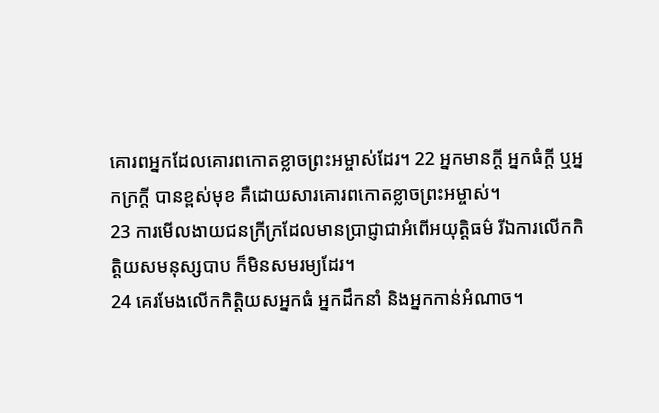គោរពអ្នកដែលគោរពកោតខ្លាចព្រះអម្ចាស់ដែរ។ 22 អ្នកមានក្ដី អ្នកធំក្ដី ឬអ្នកក្រក្ដី បានខ្ពស់មុខ គឺដោយសារគោរពកោតខ្លាចព្រះអម្ចាស់។
23 ការមើលងាយជនក្រីក្រដែលមានប្រាជ្ញាជាអំពើអយុត្តិធម៌ រីឯការលើកកិត្តិយសមនុស្សបាប ក៏មិនសមរម្យដែរ។
24 គេរមែងលើកកិតិ្តយសអ្នកធំ អ្នកដឹកនាំ និងអ្នកកាន់អំណាច។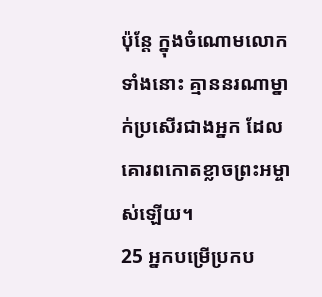ប៉ុន្តែ ក្នុងចំណោមលោកទាំងនោះ គ្មាននរណាម្នាក់ប្រសើរជាងអ្នក ដែលគោរពកោតខ្លាចព្រះអម្ចាស់ឡើយ។
25 អ្នកបម្រើប្រកប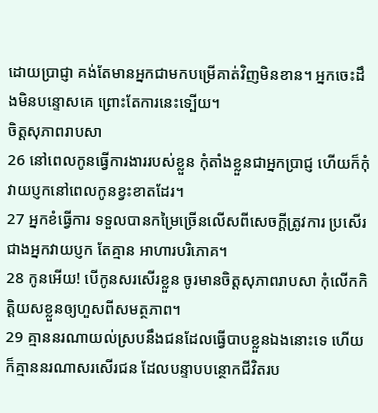ដោយប្រាជ្ញា គង់តែមានអ្នកជាមកបម្រើគាត់វិញមិនខាន។ អ្នកចេះដឹងមិនបន្ទោសគេ ព្រោះតែការនេះទ្បើយ។
ចិត្តសុភាពរាបសា
26 នៅពេលកូនធ្វើការងាររបស់ខ្លួន កុំតាំងខ្លួនជាអ្នកប្រាជ្ញ ហើយក៏កុំវាយប្ញកនៅពេលកូនខ្វះខាតដែរ។
27 អ្នកខំធ្វើការ ទទួលបានកម្រៃច្រើនលើសពីសេចក្តីត្រូវការ ប្រសើរជាងអ្នកវាយប្ញក តែគ្មាន អាហារបរិភោគ។
28 កូនអើយ! បើកូនសរសើរខ្លួន ចូរមានចិត្តសុភាពរាបសា កុំលើកកិត្តិយសខ្លួនឲ្យហួសពីសមត្ថភាព។
29 គ្មាននរណាយល់ស្របនឹងជនដែលធ្វើបាបខ្លួនឯងនោះទេ ហើយក៏គ្មាននរណាសរសើរជន ដែលបន្ទាបបន្ថោកជីវិតរប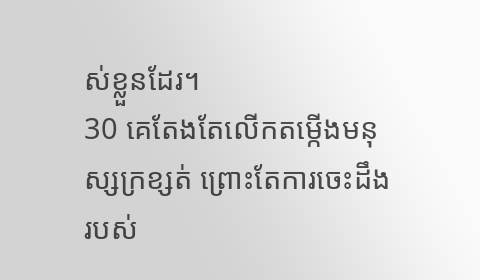ស់ខ្លួនដែរ។
30 គេតែងតែលើកតម្កើងមនុស្សក្រខ្សត់ ព្រោះតែការចេះដឹងរបស់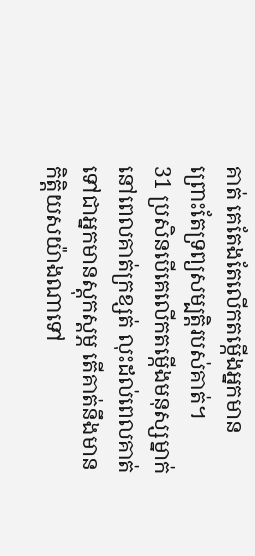គាត់ គេតែងតែលើកតម្កើងអ្នកមាន ព្រោះតែទ្រព្យសម្បត្ដិរបស់គាត់។
31 ប្រសិនបើគេលើកតម្កើងមនុស្សម្នាក់ នៅពេលគាត់ក្រខ្សត់ លុះដល់ពេលគាត់ទៅជាអ្នកមានស្តុកស្តម្ភ តើគាត់នឹងមានកិត្តិយសយ៉ាងណាទៅ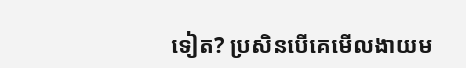ទៀត? ប្រសិនបើគេមើលងាយម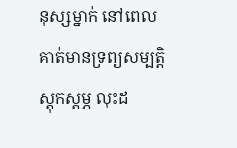នុស្សម្នាក់ នៅពេលគាត់មានទ្រព្យសម្បត្ដិស្តុកស្តម្ភ លុះដ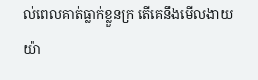ល់ពេលគាត់ធ្លាក់ខ្លួនក្រ តើគេនឹងមើលងាយយ៉ា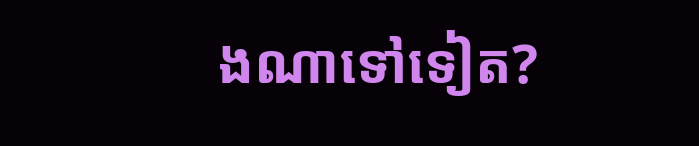ងណាទៅទៀត?